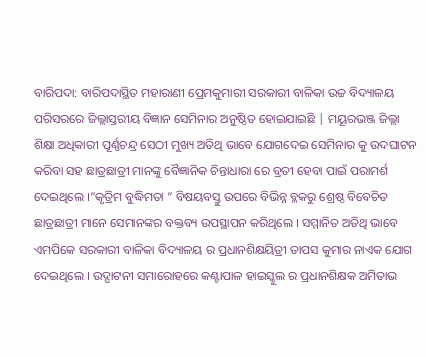ବାରିପଦା: ବାରିପଦାସ୍ଥିତ ମହାରାଣୀ ପ୍ରେମକୁମାରୀ ସରକାରୀ ବାଳିକା ଉଚ୍ଚ ବିଦ୍ୟାଳୟ ପରିସରରେ ଜିଲ୍ଲାସ୍ତରୀୟ ବିଜ୍ଞାନ ସେମିନାର ଅନୁଷ୍ଠିତ ହୋଇଯାଇଛି | ମୟୂରଭଞ୍ଜ ଜିଲ୍ଲା ଶିକ୍ଷା ଅଧିକାରୀ ପୂର୍ଣ୍ଣଚନ୍ଦ୍ର ସେଠୀ ମୁଖ୍ୟ ଅତିଥି ଭାବେ ଯୋଗଦେଇ ସେମିନାର କୁ ଉଦଘାଟନ କରିବା ସହ ଛାତ୍ରଛାତ୍ରୀ ମାନଙ୍କୁ ବୈଜ୍ଞାନିକ ଚିନ୍ତାଧାରା ରେ ବ୍ରତୀ ହେବା ପାଇଁ ପରାମର୍ଶ ଦେଇଥିଲେ ।”କୃତ୍ରିମ ବୁଦ୍ଧିମତା ” ବିଷୟବସ୍ତୁ ଉପରେ ବିଭିନ୍ନ ବ୍ଳକରୁ ଶ୍ରେଷ୍ଠ ବିବେଚିତ ଛାତ୍ରଛାତ୍ରୀ ମାନେ ସେମାନଙ୍କର ବକ୍ତବ୍ୟ ଉପସ୍ଥାପନ କରିଥିଲେ । ସମ୍ମାନିତ ଅତିଥି ଭାବେ ଏମପିକେ ସରକାରୀ ବାଳିକା ବିଦ୍ୟାଳୟ ର ପ୍ରଧାନଶିକ୍ଷୟିତ୍ରୀ ତାପସ କୁମାର ନାଏକ ଯୋଗ ଦେଇଥିଲେ । ଉଦ୍ଘାଟନୀ ସମାରୋହରେ କଣ୍ଟାପାଳ ହାଇସ୍କୁଲ ର ପ୍ରଧାନଶିକ୍ଷକ ଅମିତାଭ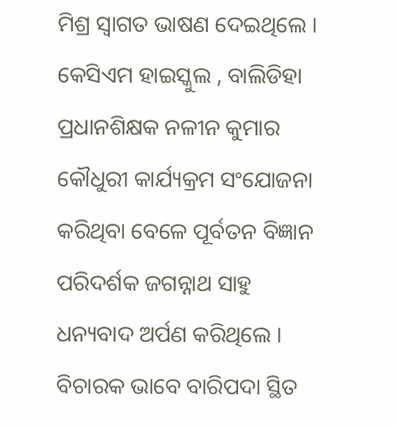ମିଶ୍ର ସ୍ୱାଗତ ଭାଷଣ ଦେଇଥିଲେ । କେସିଏମ ହାଇସ୍କୁଲ , ବାଲିଡିହା ପ୍ରଧାନଶିକ୍ଷକ ନଳୀନ କୁମାର କୌଧୁରୀ କାର୍ଯ୍ୟକ୍ରମ ସଂଯୋଜନା କରିଥିବା ବେଳେ ପୂର୍ବତନ ବିଜ୍ଞାନ ପରିଦର୍ଶକ ଜଗନ୍ନାଥ ସାହୁ ଧନ୍ୟବାଦ ଅର୍ପଣ କରିଥିଲେ । ବିଚାରକ ଭାବେ ବାରିପଦା ସ୍ଥିତ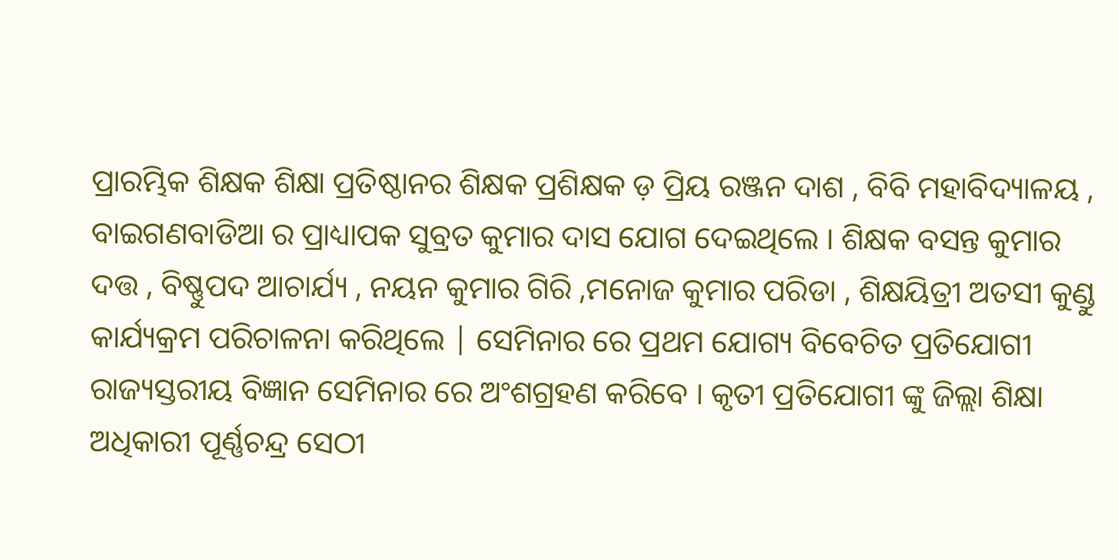ପ୍ରାରମ୍ଭିକ ଶିକ୍ଷକ ଶିକ୍ଷା ପ୍ରତିଷ୍ଠାନର ଶିକ୍ଷକ ପ୍ରଶିକ୍ଷକ ଡ଼ ପ୍ରିୟ ରଞ୍ଜନ ଦାଶ , ବିବି ମହାବିଦ୍ୟାଳୟ , ବାଇଗଣବାଡିଆ ର ପ୍ରାଧ୍ୟାପକ ସୁବ୍ରତ କୁମାର ଦାସ ଯୋଗ ଦେଇଥିଲେ । ଶିକ୍ଷକ ବସନ୍ତ କୁମାର ଦତ୍ତ , ବିଷ୍ଣୁପଦ ଆଚାର୍ଯ୍ୟ , ନୟନ କୁମାର ଗିରି ,ମନୋଜ କୁମାର ପରିଡା , ଶିକ୍ଷୟିତ୍ରୀ ଅତସୀ କୁଣ୍ଡୁ କାର୍ଯ୍ୟକ୍ରମ ପରିଚାଳନା କରିଥିଲେ | ସେମିନାର ରେ ପ୍ରଥମ ଯୋଗ୍ୟ ବିବେଚିତ ପ୍ରତିଯୋଗୀ ରାଜ୍ୟସ୍ତରୀୟ ବିଜ୍ଞାନ ସେମିନାର ରେ ଅଂଶଗ୍ରହଣ କରିବେ । କୃତୀ ପ୍ରତିଯୋଗୀ ଙ୍କୁ ଜିଲ୍ଲା ଶିକ୍ଷା ଅଧିକାରୀ ପୂର୍ଣ୍ଣଚନ୍ଦ୍ର ସେଠୀ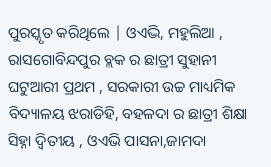ପୁରସ୍କୃତ କରିଥିଲେ | ଓଏଦ୍ଭି, ମହୁଲିଆ , ରାସଗୋବିନ୍ଦପୁର ବ୍ଲକ ର ଛାତ୍ରୀ ସୁହାନୀ ଘଟୁଆରୀ ପ୍ରଥମ , ସରକାରୀ ଉଚ୍ଚ ମାଧ୍ୟମିକ ବିଦ୍ୟାଳୟ ଝରାଡିହି, ବହଳଦା ର ଛାତ୍ରୀ ଶିକ୍ଷା ସିହ୍ନା ଦ୍ବିତୀୟ , ଓଏଭି ପାସନା,ଜାମଦା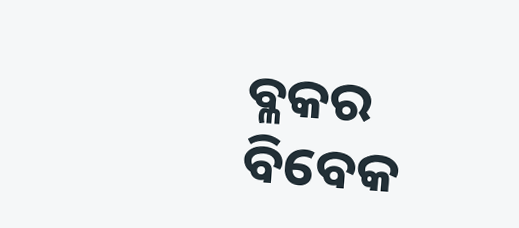ବ୍ଳକର ବିବେକ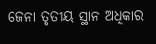ଜେନା ତୃତୀୟ ସ୍ଥାନ ଅଧିକାର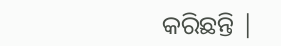କରିଛନ୍ତି |